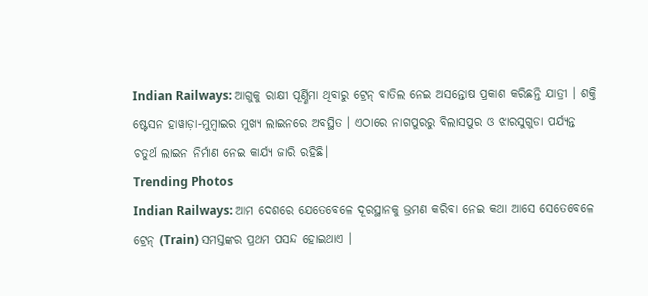Indian Railways: ଆଗୁକୁ ରାକ୍ଷୀ ପୂର୍ଣ୍ଣିମା ଥିବାରୁ ଟ୍ରେନ୍ ବାତିଲ ନେଇ ଅସନ୍ତୋଷ ପ୍ରକାଶ କରିଛନ୍ତି ଯାତ୍ରୀ । ଶକ୍ତି ଷ୍ଟେସନ ହାୱାଡ଼ା-ମୁମ୍ବାଇର ମୁଖ୍ୟ ଲାଇନରେ ଅବସ୍ଥିତ । ଏଠାରେ ନାଗପୁରରୁ ବିଲାସପୁର ଓ ଝାରସୁଗୁଡା ପର୍ଯ୍ୟନ୍ତ ଚତୁର୍ଥ ଲାଇନ ନିର୍ମାଣ ନେଇ କାର୍ଯ୍ୟ ଜାରି ରହିଛି।
Trending Photos
Indian Railways: ଆମ ଦେଶରେ ଯେତେବେଳେ ଦୂରସ୍ଥାନକୁ ଭ୍ରମଣ କରିବା ନେଇ କଥା ଆସେ ସେତେବେଳେ ଟ୍ରେନ୍ (Train) ସମସ୍ତଙ୍କର ପ୍ରଥମ ପସନ୍ଦ ହୋଇଥାଏ ।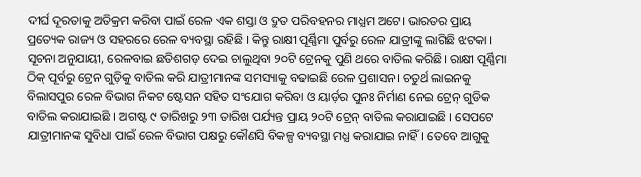ଦୀର୍ଘ ଦୂରତାକୁ ଅତିକ୍ରମ କରିବା ପାଇଁ ରେଳ ଏକ ଶସ୍ତା ଓ ଦ୍ରୁତ ପରିବହନର ମାଧ୍ଯମ ଅଟେ। ଭାରତର ପ୍ରାୟ ପ୍ରତ୍ୟେକ ରାଜ୍ୟ ଓ ସହରରେ ରେଳ ବ୍ୟବସ୍ଥା ରହିଛି । କିନ୍ତୁ ରାକ୍ଷୀ ପୂର୍ଣ୍ଣିମା ପୁର୍ବରୁ ରେଳ ଯାତ୍ରୀଙ୍କୁ ଲାଗିଛି ଝଟକା ।
ସୂଚନା ଅନୁଯାୟୀ, ରେଳବାଇ ଛତିଶଗଡ଼ ଦେଇ ଚାଲୁଥିବା ୨୦ଟି ଟ୍ରେନକୁ ପୁଣି ଥରେ ବାତିଲ କରିଛି। ରାକ୍ଷୀ ପୂର୍ଣ୍ଣିମା ଠିକ୍ ପୂର୍ବରୁ ଟ୍ରେନ ଗୁଡ଼ିକୁ ବାତିଲ କରି ଯାତ୍ରୀମାନଙ୍କ ସମସ୍ୟାକୁ ବଢାଇଛି ରେଳ ପ୍ରଶାସନ। ଚତୁର୍ଥ ଲାଇନକୁ ବିଲାସପୁର ରେଳ ବିଭାଗ ନିକଟ ଷ୍ଟେସନ ସହିତ ସଂଯୋଗ କରିବା ଓ ୟାର୍ଡ଼ର ପୁନଃ ନିର୍ମାଣ ନେଇ ଟ୍ରେନ୍ ଗୁଡିକ ବାତିଲ କରାଯାଇଛି । ଅଗଷ୍ଟ ୯ ତାରିଖରୁ ୨୩ ତାରିଖ ପର୍ଯ୍ୟନ୍ତ ପ୍ରାୟ ୨୦ଟି ଟ୍ରେନ୍ ବାତିଲ କରାଯାଇଛି । ସେପଟେ ଯାତ୍ରୀମାନଙ୍କ ସୁବିଧା ପାଇଁ ରେଳ ବିଭାଗ ପକ୍ଷରୁ କୌଣସି ବିକଳ୍ପ ବ୍ୟବସ୍ଥା ମଧ୍ଯ କରାଯାଇ ନାହିଁ। ତେବେ ଆଗୁକୁ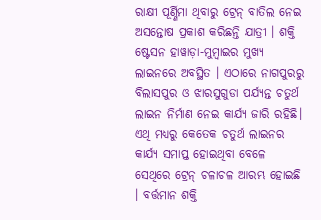ରାକ୍ଷୀ ପୂର୍ଣ୍ଣିମା ଥିବାରୁ ଟ୍ରେନ୍ ବାତିଲ ନେଇ ଅସନ୍ତୋଷ ପ୍ରକାଶ କରିଛନ୍ତି ଯାତ୍ରୀ । ଶକ୍ତି ଷ୍ଟେସନ ହାୱାଡ଼ା-ମୁମ୍ବାଇର ମୁଖ୍ୟ ଲାଇନରେ ଅବସ୍ଥିତ । ଏଠାରେ ନାଗପୁରରୁ ବିଲାସପୁର ଓ ଝାରସୁଗୁଡା ପର୍ଯ୍ୟନ୍ତ ଚତୁର୍ଥ ଲାଇନ ନିର୍ମାଣ ନେଇ କାର୍ଯ୍ୟ ଜାରି ରହିଛି। ଏଥି ମଧ୍ୟରୁ କେତେକ ଚତୁର୍ଥ ଲାଇନର କାର୍ଯ୍ୟ ସମାପ୍ତ ହୋଇଥିବା ବେଳେ ସେଥିରେ ଟ୍ରେନ୍ ଚଳାଚଳ ଆରମ୍ଭ ହୋଇଛି । ବର୍ତ୍ତମାନ ଶକ୍ତି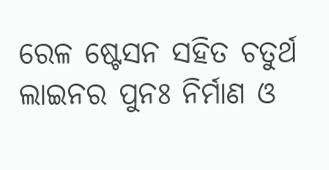ରେଳ ଷ୍ଟେସନ ସହିତ ଚତୁର୍ଥ ଲାଇନର ପୁନଃ ନିର୍ମାଣ ଓ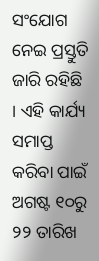ସଂଯୋଗ ନେଇ ପ୍ରସ୍ତୁତି ଜାରି ରହିଛି । ଏହି କାର୍ଯ୍ୟ ସମାପ୍ତ କରିବା ପାଇଁ ଅଗଷ୍ଟ ୧୦ରୁ ୨୨ ତାରିଖ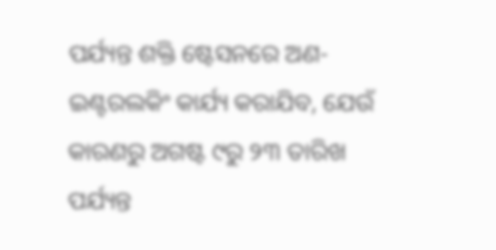ପର୍ଯ୍ୟନ୍ତ ଶକ୍ତି ଷ୍ଟେସନରେ ଅଣ-ଇଣ୍ଟରଲକିଂ କାର୍ଯ୍ୟ କରାଯିବ, ଯେଉଁ କାରଣରୁ ଅଗଷ୍ଟ ୯ରୁ ୨୩ ତାରିଖ ପର୍ଯ୍ୟନ୍ତ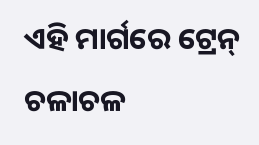ଏହି ମାର୍ଗରେ ଟ୍ରେନ୍ ଚଳାଚଳ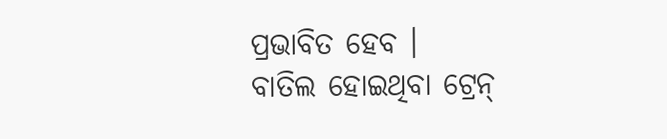ପ୍ରଭାବିତ ହେବ ।
ବାତିଲ ହୋଇଥିବା ଟ୍ରେନ୍